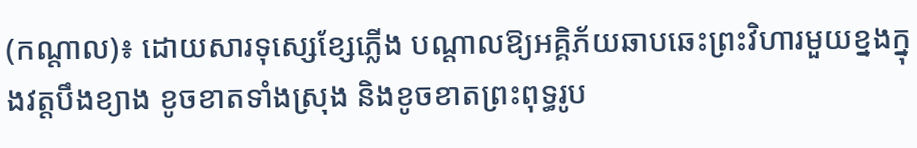(កណ្ដាល)៖ ដោយសារទុស្សេខ្សែភ្លើង បណ្ដាលឱ្យអគ្គិភ័យឆាបឆេះព្រះវិហារមួយខ្នងក្នុងវត្តបឹងខ្យាង ខូចខាតទាំងស្រុង និងខូចខាតព្រះពុទ្ធរូប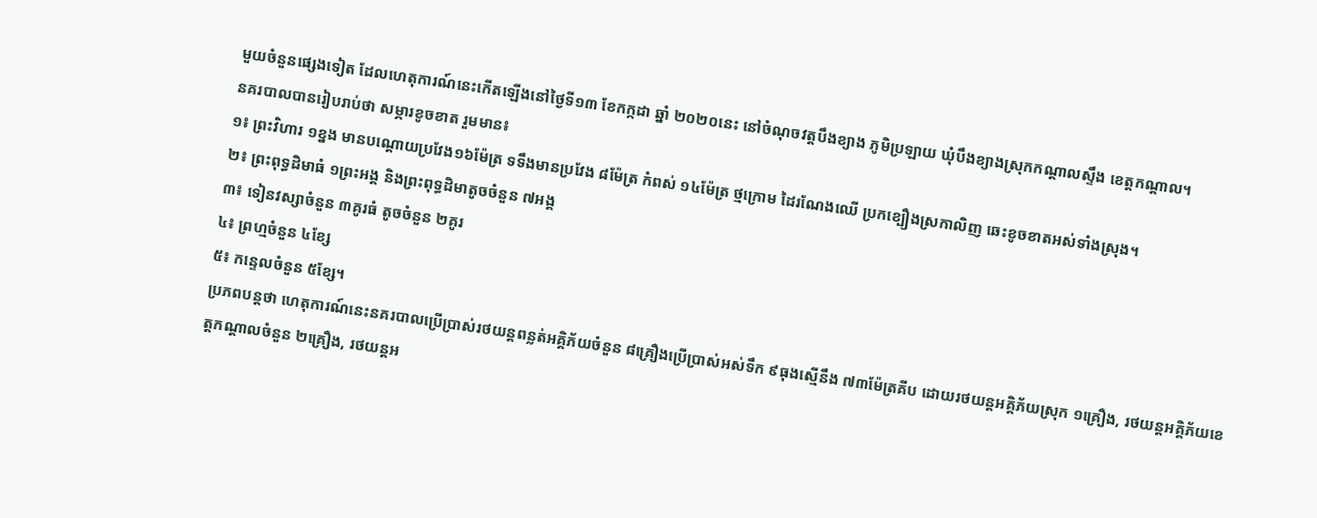មួយចំនួនផ្សេងទៀត ដែលហេតុការណ៍នេះកើតឡើងនៅថ្ងៃទី១៣ ខែកក្កដា ឆ្នាំ ២០២០នេះ នៅចំណុចវត្តបឹងខ្យាង ភូមិប្រឡាយ ឃុំបឹងខ្យាងស្រុកកណ្ដាលស្ទឹង ខេត្តកណ្ដាល។
នគរបាលបានរៀបរាប់ថា សម្ភារខូចខាត រួមមាន៖
១៖ ព្រះវិហារ ១ខ្នង មានបណ្ដោយប្រវែង១៦ម៉ែត្រ ទទឹងមានប្រវែង ៨ម៉ែត្រ កំពស់ ១៤ម៉ែត្រ ថ្មក្រោម ដៃរណែងឈើ ប្រកខ្បឿងស្រកាលិញ ឆេះខូចខាតអស់ទាំងស្រុង។
២៖ ព្រះពុទ្ធដិមាធំ ១ព្រះអង្គ និងព្រះពុទ្ធដិមាតូចចំនួន ៧អង្គ
៣៖ ទៀនវស្សាចំនួន ៣គូរធំ តូចចំនួន ២គូរ
៤៖ ព្រហ្មចំនួន ៤ខ្សែ
៥៖ កន្ទេលចំនួន ៥ខ្សែ។
ប្រភពបន្តថា ហេតុការណ៍នេះនគរបាលប្រើប្រាស់រថយន្តពន្លត់អគ្គិភ័យចំនួន ៨គ្រឿងប្រើប្រាស់អស់ទឹក ៩ធុងស្មើនឹង ៧៣ម៉ែត្រគីប ដោយរថយន្តអគ្គិភ័យស្រុក ១គ្រឿង, រថយន្តអគ្គិភ័យខេត្តកណ្ដាលចំនួន ២គ្រឿង, រថយន្តអ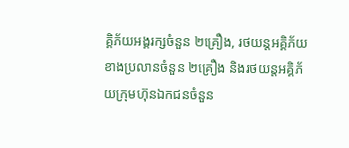គ្គិភ័យអង្គរក្សចំនួន ២គ្រឿង, រថយន្តអគ្គិភ័យខាងប្រលានចំនួន ២គ្រឿង និងរថយន្តអគ្គិភ័យក្រុមហ៊ុនឯកជនចំនួន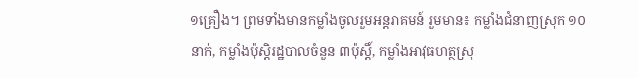១គ្រឿង។ ព្រមទាំងមានកម្លាំងចូលរួមអន្តរាគមន៍ រួមមាន៖ កម្លាំងជំនាញស្រុក ១០នាក់, កម្លាំងប៉ុស្តិរដ្ឋបាលចំនួន ៣ប៉ុស្តិ៍, កម្លាំងអាវុធហត្ថស្រុ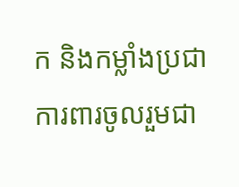ក និងកម្លាំងប្រជាការពារចូលរួមជា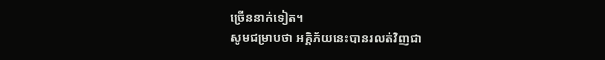ច្រើននាក់ទៀត។
សូមជម្រាបថា អគ្គិភ័យនេះបានរលត់វិញជា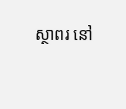ស្ថាពរ នៅ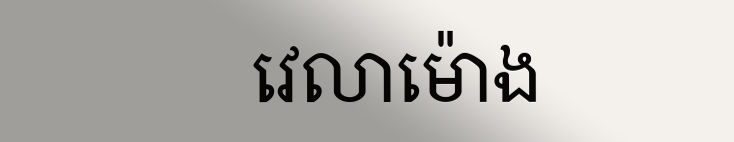វេលាម៉ោង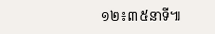១២៖៣៥នាទី៕